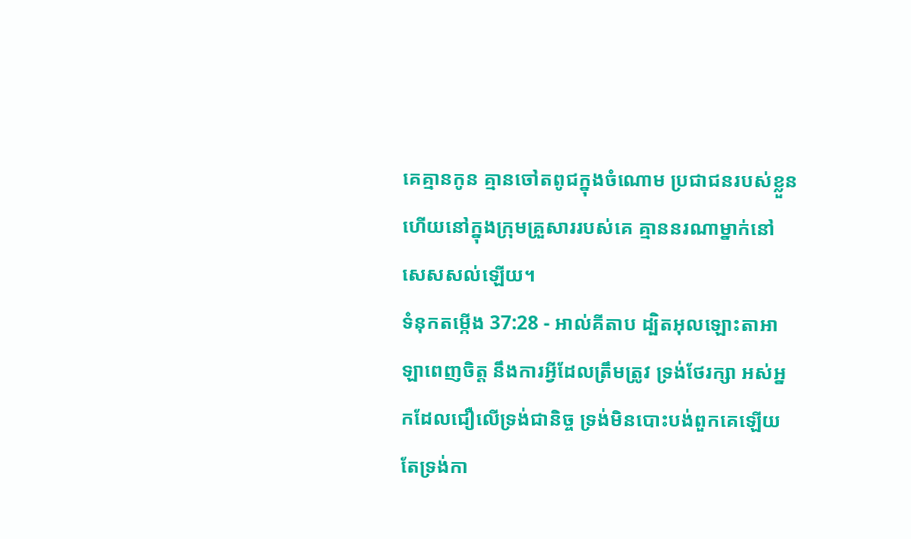គេគ្មានកូន គ្មានចៅតពូជក្នុងចំណោម ប្រជាជនរបស់ខ្លួន ហើយនៅក្នុងក្រុមគ្រួសាររបស់គេ គ្មាននរណាម្នាក់នៅសេសសល់ឡើយ។
ទំនុកតម្កើង 37:28 - អាល់គីតាប ដ្បិតអុលឡោះតាអាឡាពេញចិត្ត នឹងការអ្វីដែលត្រឹមត្រូវ ទ្រង់ថែរក្សា អស់អ្នកដែលជឿលើទ្រង់ជានិច្ច ទ្រង់មិនបោះបង់ពួកគេឡើយ តែទ្រង់កា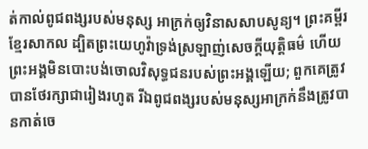ត់កាល់ពូជពង្សរបស់មនុស្ស អាក្រក់ឲ្យវិនាសសាបសូន្យ។ ព្រះគម្ពីរខ្មែរសាកល ដ្បិតព្រះយេហូវ៉ាទ្រង់ស្រឡាញ់សេចក្ដីយុត្តិធម៌ ហើយព្រះអង្គមិនបោះបង់ចោលវិសុទ្ធជនរបស់ព្រះអង្គឡើយ; ពួកគេត្រូវបានថែរក្សាជារៀងរហូត រីឯពូជពង្សរបស់មនុស្សអាក្រក់នឹងត្រូវបានកាត់ចេ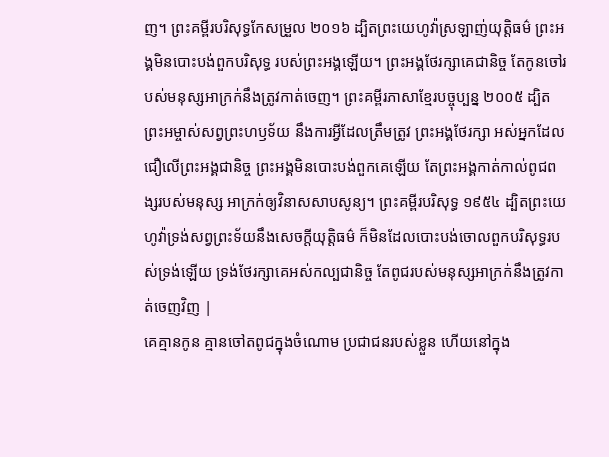ញ។ ព្រះគម្ពីរបរិសុទ្ធកែសម្រួល ២០១៦ ដ្បិតព្រះយេហូវ៉ាស្រឡាញ់យុត្តិធម៌ ព្រះអង្គមិនបោះបង់ពួកបរិសុទ្ធ របស់ព្រះអង្គឡើយ។ ព្រះអង្គថែរក្សាគេជានិច្ច តែកូនចៅរបស់មនុស្សអាក្រក់នឹងត្រូវកាត់ចេញ។ ព្រះគម្ពីរភាសាខ្មែរបច្ចុប្បន្ន ២០០៥ ដ្បិតព្រះអម្ចាស់សព្វព្រះហឫទ័យ នឹងការអ្វីដែលត្រឹមត្រូវ ព្រះអង្គថែរក្សា អស់អ្នកដែលជឿលើព្រះអង្គជានិច្ច ព្រះអង្គមិនបោះបង់ពួកគេឡើយ តែព្រះអង្គកាត់កាល់ពូជពង្សរបស់មនុស្ស អាក្រក់ឲ្យវិនាសសាបសូន្យ។ ព្រះគម្ពីរបរិសុទ្ធ ១៩៥៤ ដ្បិតព្រះយេហូវ៉ាទ្រង់សព្វព្រះទ័យនឹងសេចក្ដីយុត្តិធម៌ ក៏មិនដែលបោះបង់ចោលពួកបរិសុទ្ធរបស់ទ្រង់ឡើយ ទ្រង់ថែរក្សាគេអស់កល្បជានិច្ច តែពូជរបស់មនុស្សអាក្រក់នឹងត្រូវកាត់ចេញវិញ |
គេគ្មានកូន គ្មានចៅតពូជក្នុងចំណោម ប្រជាជនរបស់ខ្លួន ហើយនៅក្នុង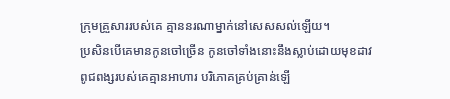ក្រុមគ្រួសាររបស់គេ គ្មាននរណាម្នាក់នៅសេសសល់ឡើយ។
ប្រសិនបើគេមានកូនចៅច្រើន កូនចៅទាំងនោះនឹងស្លាប់ដោយមុខដាវ ពូជពង្សរបស់គេគ្មានអាហារ បរិភោគគ្រប់គ្រាន់ឡើ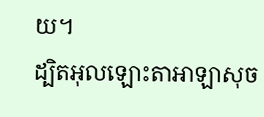យ។
ដ្បិតអុលឡោះតាអាឡាសុច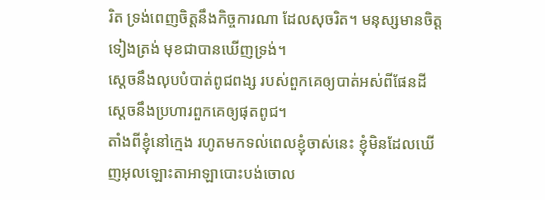រិត ទ្រង់ពេញចិត្តនឹងកិច្ចការណា ដែលសុចរិត។ មនុស្សមានចិត្តទៀងត្រង់ មុខជាបានឃើញទ្រង់។
ស្តេចនឹងលុបបំបាត់ពូជពង្ស របស់ពួកគេឲ្យបាត់អស់ពីផែនដី ស្តេចនឹងប្រហារពួកគេឲ្យផុតពូជ។
តាំងពីខ្ញុំនៅក្មេង រហូតមកទល់ពេលខ្ញុំចាស់នេះ ខ្ញុំមិនដែលឃើញអុលឡោះតាអាឡាបោះបង់ចោល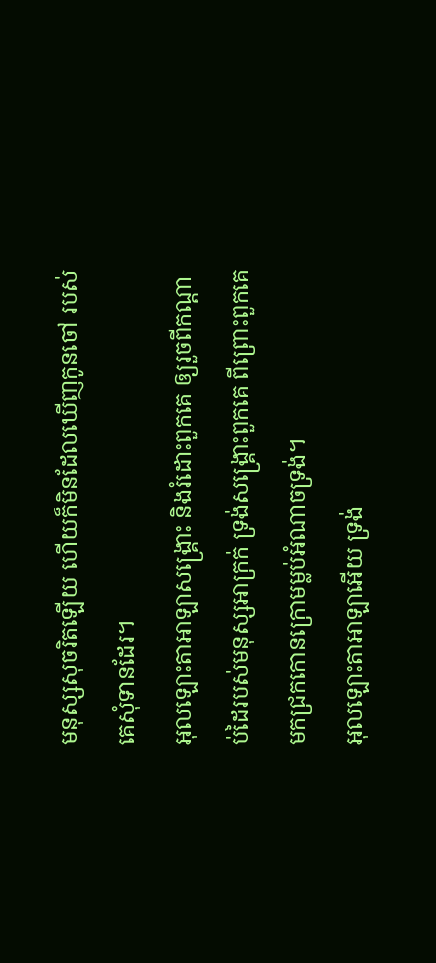មនុស្សសុចរិតឡើយ ហើយក៏មិនដែលឃើញកូនចៅ របស់គេសុំទានដែរ។
អុលឡោះតាអាឡាសង្គ្រោះ និងរំដោះពួកគេ ឲ្យរួចពីកណ្ដាប់ដៃរបស់មនុស្សអាក្រក់ ទ្រង់សង្គ្រោះពួកគេ ពីព្រោះពួកគេ មកជ្រកកោនក្រោមម្លប់អំណាចទ្រង់។
អុលឡោះតាអាឡាអើយ ទ្រង់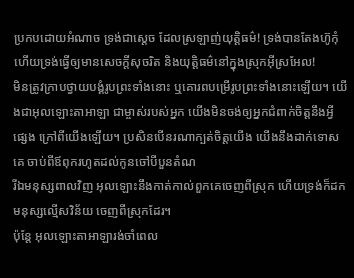ប្រកបដោយអំណាច ទ្រង់ជាស្តេច ដែលស្រឡាញ់យុត្តិធម៌! ទ្រង់បានតែងហ៊ូកុំ ហើយទ្រង់ធ្វើឲ្យមានសេចក្ដីសុចរិត និងយុត្តិធម៌នៅក្នុងស្រុកអ៊ីស្រអែល!
មិនត្រូវក្រាបថ្វាយបង្គំរូបព្រះទាំងនោះ ឬគោរពបម្រើរូបព្រះទាំងនោះឡើយ។ យើងជាអុលឡោះតាអាឡា ជាម្ចាស់របស់អ្នក យើងមិនចង់ឲ្យអ្នកជំពាក់ចិត្តនឹងអ្វីផ្សេង ក្រៅពីយើងឡើយ។ ប្រសិនបើនរណាក្បត់ចិត្តយើង យើងនឹងដាក់ទោសគេ ចាប់ពីឪពុករហូតដល់កូនចៅបីបួនតំណ
រីឯមនុស្សពាលវិញ អុលឡោះនឹងកាត់កាល់ពួកគេចេញពីស្រុក ហើយទ្រង់ក៏ដកមនុស្សល្មើសវិន័យ ចេញពីស្រុកដែរ។
ប៉ុន្តែ អុលឡោះតាអាឡារង់ចាំពេល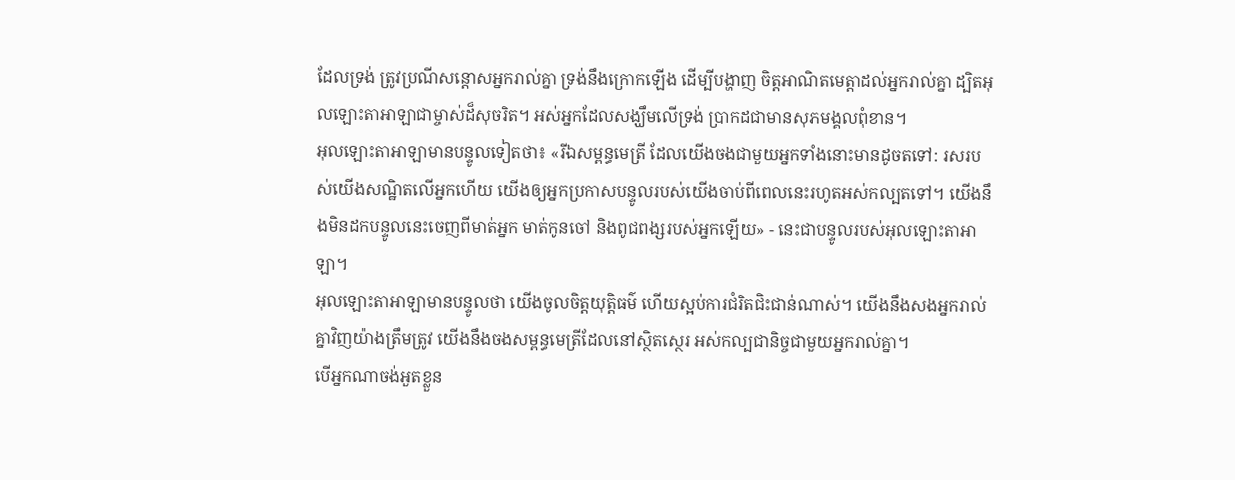ដែលទ្រង់ ត្រូវប្រណីសន្ដោសអ្នករាល់គ្នា ទ្រង់នឹងក្រោកឡើង ដើម្បីបង្ហាញ ចិត្តអាណិតមេត្តាដល់អ្នករាល់គ្នា ដ្បិតអុលឡោះតាអាឡាជាម្ចាស់ដ៏សុចរិត។ អស់អ្នកដែលសង្ឃឹមលើទ្រង់ ប្រាកដជាមានសុភមង្គលពុំខាន។
អុលឡោះតាអាឡាមានបន្ទូលទៀតថា៖ «រីឯសម្ពន្ធមេត្រី ដែលយើងចងជាមួយអ្នកទាំងនោះមានដូចតទៅ: រសរបស់យើងសណ្ឋិតលើអ្នកហើយ យើងឲ្យអ្នកប្រកាសបន្ទូលរបស់យើងចាប់ពីពេលនេះរហូតអស់កល្បតទៅ។ យើងនឹងមិនដកបន្ទូលនេះចេញពីមាត់អ្នក មាត់កូនចៅ និងពូជពង្សរបស់អ្នកឡើយ» - នេះជាបន្ទូលរបស់អុលឡោះតាអាឡា។
អុលឡោះតាអាឡាមានបន្ទូលថា យើងចូលចិត្តយុត្តិធម៌ ហើយស្អប់ការជំរិតជិះជាន់ណាស់។ យើងនឹងសងអ្នករាល់គ្នាវិញយ៉ាងត្រឹមត្រូវ យើងនឹងចងសម្ពន្ធមេត្រីដែលនៅស្ថិតស្ថេរ អស់កល្បជានិច្ចជាមួយអ្នករាល់គ្នា។
បើអ្នកណាចង់អួតខ្លួន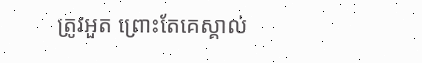ត្រូវអួត ព្រោះតែគេស្គាល់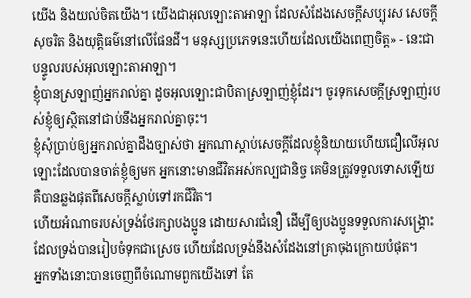យើង និងយល់ចិតយើង។ យើងជាអុលឡោះតាអាឡា ដែលសំដែងសេចក្ដីសប្បុរស សេចក្ដីសុចរិត និងយុត្តិធម៌នៅលើផែនដី។ មនុស្សប្រភេទនេះហើយដែលយើងពេញចិត្ត» - នេះជាបន្ទូលរបស់អុលឡោះតាអាឡា។
ខ្ញុំបានស្រឡាញ់អ្នករាល់គ្នា ដូចអុលឡោះជាបិតាស្រឡាញ់ខ្ញុំដែរ។ ចូរទុកសេចក្ដីស្រឡាញ់របស់ខ្ញុំឲ្យស្ថិតនៅជាប់នឹងអ្នករាល់គ្នាចុះ។
ខ្ញុំសុំប្រាប់ឲ្យអ្នករាល់គ្នាដឹងច្បាស់ថា អ្នកណាស្ដាប់សេចក្ដីដែលខ្ញុំនិយាយហើយជឿលើអុលឡោះដែលបានចាត់ខ្ញុំឲ្យមក អ្នកនោះមានជីវិតអស់កល្បជានិច្ច គេមិនត្រូវទទួលទោសឡើយ គឺបានឆ្លងផុតពីសេចក្ដីស្លាប់ទៅរកជីវិត។
ហើយអំណាចរបស់ទ្រង់ថែរក្សាបងប្អូន ដោយសារជំនឿ ដើម្បីឲ្យបងប្អូនទទួលការសង្គ្រោះ ដែលទ្រង់បានរៀបចំទុកជាស្រេច ហើយដែលទ្រង់នឹងសំដែងនៅគ្រាចុងក្រោយបំផុត។
អ្នកទាំងនោះបានចេញពីចំណោមពួកយើងទៅ តែ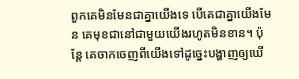ពួកគេមិនមែនជាគ្នាយើងទេ បើគេជាគ្នាយើងមែន គេមុខជានៅជាមួយយើងរហូតមិនខាន។ ប៉ុន្ដែ គេចាកចេញពីយើងទៅដូច្នេះបង្ហាញឲ្យឃើ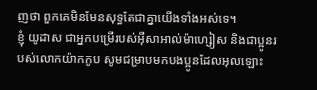ញថា ពួកគេមិនមែនសុទ្ធតែជាគ្នាយើងទាំងអស់ទេ។
ខ្ញុំ យូដាស ជាអ្នកបម្រើរបស់អ៊ីសាអាល់ម៉ាហ្សៀស និងជាប្អូនរបស់លោកយ៉ាកកូប សូមជម្រាបមកបងប្អូនដែលអុលឡោះ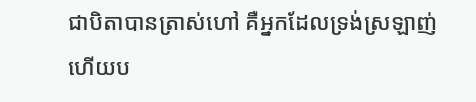ជាបិតាបានត្រាស់ហៅ គឺអ្នកដែលទ្រង់ស្រឡាញ់ ហើយប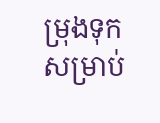ម្រុងទុកសម្រាប់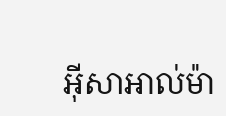អ៊ីសាអាល់ម៉ា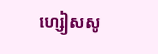ហ្សៀសសូ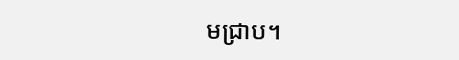មជ្រាប។